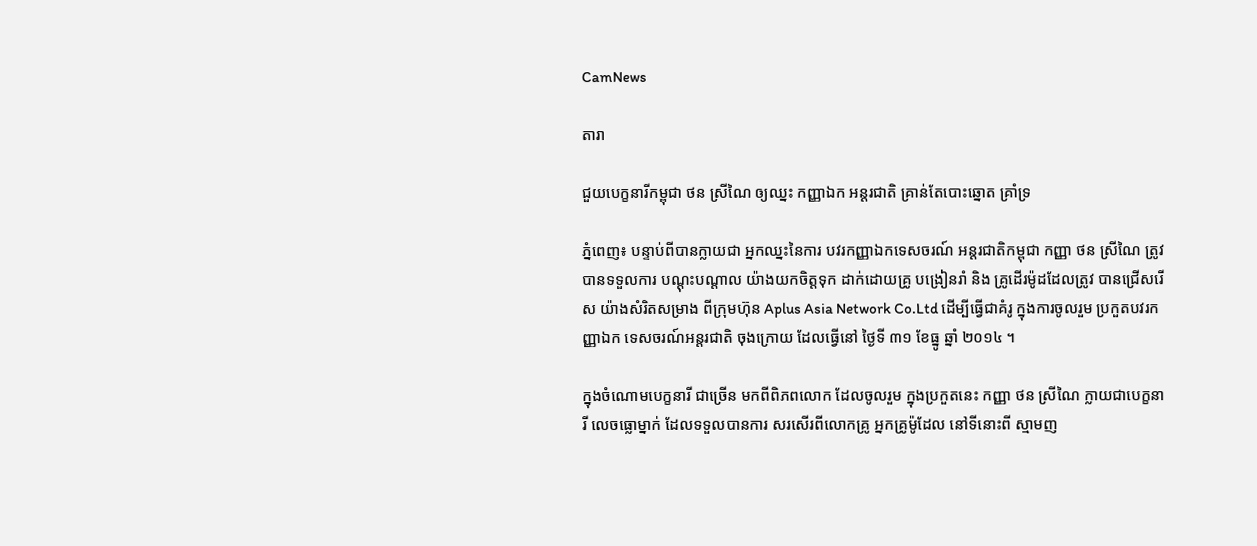CamNews

តារា

ជួយបេក្ខនារីកម្ពុជា ថន ស្រីណៃ ឲ្យឈ្នះ កញ្ញាឯក អន្ដរជាតិ គ្រាន់តែបោះឆ្នោត គ្រាំទ្រ

ភ្នំពេញ៖ បន្ទាប់ពីបានក្លាយជា អ្នកឈ្នះនៃការ បវរកញ្ញាឯកទេសចរណ៍ អន្តរជាតិកម្ពុជា កញ្ញា ថន ស្រីណៃ ត្រូវបានទទួលការ បណ្តុះបណ្តាល យ៉ាងយកចិត្តទុក ដាក់ដោយគ្រូ បង្រៀនរាំ និង គ្រូដើរម៉ូដដែលត្រូវ បានជ្រើសរើស យ៉ាងសំរិតសម្រាង ពីក្រុមហ៊ុន Aplus Asia Network Co.Ltd ដើម្បីធ្វើជាគំរូ ក្នុងការចូលរួម ប្រកួតបវរកញ្ញាឯក ទេសចរណ៍អន្ដរជាតិ ចុងក្រោយ ដែលធ្វើនៅ ថ្ងៃទី ៣១ ខែធ្នូ ឆ្នាំ ២០១៤ ។

ក្នុងចំណោមបេក្ខនារី ជាច្រើន មកពីពិភពលោក ដែលចូលរួម ក្នុងប្រកួតនេះ កញ្ញា ថន ស្រីណៃ ក្លាយជាបេក្ខនារី លេចធ្លោម្នាក់ ដែលទទួលបានការ សរសើរពីលោកគ្រូ អ្នកគ្រូម៉ូដែល នៅទីនោះពី ស្មាមញ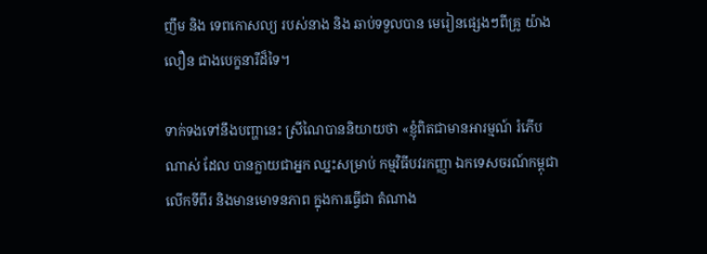ញឹម និង ទេពកោសល្យ របស់នាង និង ឆាប់ទទួលបាន មេរៀនផ្សេងៗពីគ្រូ យ៉ាងលឿន ជាងបេក្ខនារីដ៏ទៃ។

ទាក់ទងទៅនឹងបញ្ហានេះ ស្រីណៃបាននិយាយថា «ខ្ញុំពិតជាមានអារម្មណ៍ រំភើបណាស់ ដែល បានក្លាយជាអ្នក ឈ្នះសម្រាប់ កម្មវិធីបវរកញ្ញា ឯកទេសចរណ៍កម្ពុជា លើកទីពីរ និងមានមោទនភាព ក្នុងការធ្វើជា តំណាង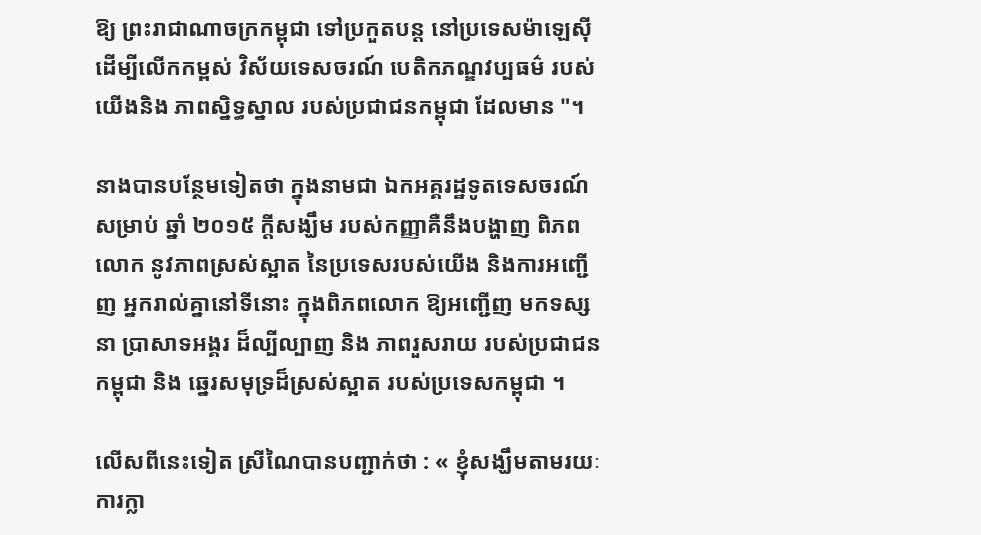ឱ្យ ព្រះរាជាណាចក្រកម្ពុជា ទៅប្រកួតបន្ត នៅប្រទេសម៉ាឡេស៊ី ដើម្បីលើកកម្ពស់ វិស័យទេសចរណ៍ បេតិកភណ្ឌវប្បធម៌ របស់យើងនិង ភាពស្និទ្ធស្នាល របស់ប្រជាជនកម្ពុជា ដែលមាន "។

នាងបានបន្ថែមទៀតថា ក្នុងនាមជា ឯកអគ្គរដ្ឋទូតទេសចរណ៍សម្រាប់ ឆ្នាំ ២០១៥ ក្តីសង្ឃឹម របស់កញ្ញាគឺនឹងបង្ហាញ ពិភពលោក នូវភាពស្រស់ស្អាត នៃប្រទេសរបស់យើង និងការអញ្ជើញ អ្នករាល់គ្នានៅទីនោះ ក្នុងពិភពលោក ឱ្យអញ្ជើញ មកទស្សនា ប្រាសាទអង្គរ ដ៏ល្បីល្បាញ និង ភាពរួសរាយ របស់ប្រជាជនកម្ពុជា និង ឆ្នេរសមុទ្រដ៏ស្រស់ស្អាត របស់ប្រទេសកម្ពុជា ។

លើសពីនេះទៀត ស្រីណៃបានបញ្ជាក់ថា : « ខ្ញុំសង្ឃឹមតាមរយៈ ការក្លា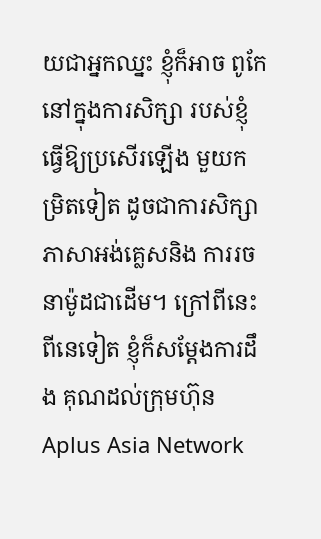យជាអ្នកឈ្នះ ខ្ញុំក៏អាច ពូកែនៅក្នុងការសិក្សា របស់ខ្ញុំធ្វើឱ្យប្រសើរឡើង មួយកម្រិតទៀត ដូចជាការសិក្សា ភាសាអង់គ្លេសនិង ការរចនាម៉ូដជាដើម។ ក្រៅពីនេះពីនេទៀត ខ្ញុំក៏សម្តែងការដឹង គុណដល់ក្រុមហ៊ុន Aplus Asia Network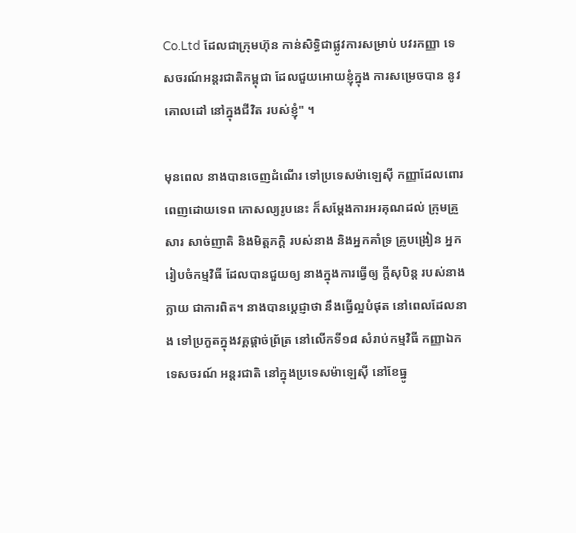Co.Ltd ដែលជាក្រុមហ៊ុន កាន់សិទ្ធិជាផ្លូវការសម្រាប់ បវរកញ្ញា ទេសចរណ៍អន្តរជាតិកម្ពុជា ដែលជួយអោយខ្ញុំក្នុង ការសម្រេចបាន នូវគោលដៅ នៅក្នុងជីវិត របស់ខ្ញុំ" ។

មុនពេល នាងបានចេញដំណើរ ទៅប្រទេសម៉ាឡេស៊ី កញ្ញាដែលពោរ ពេញដោយទេព កោសល្យរូបនេះ ក៏សម្តែងការអរគុណដល់ ក្រុមគ្រួសារ សាច់ញាតិ និងមិត្តភក្តិ របស់នាង និងអ្នកគាំទ្រ គ្រូបង្រៀន អ្នករៀបចំកម្មវិធី ដែលបានជួយឲ្យ នាងក្នុងការធ្វើឲ្យ ក្តីសុបិន្ត របស់នាងក្លាយ ជាការពិត។ នាងបានប្តេជ្ញាថា នឹងធ្វើល្អបំផុត នៅពេលដែលនាង ទៅប្រកួតក្នុងវគ្គផ្តាច់ព្រ័ត្រ នៅលើកទី១៨ សំរាប់កម្មវិធី កញ្ញាឯកទេសចរណ៍ អន្តរជាតិ នៅក្នុងប្រទេសម៉ាឡេស៊ី នៅខែធ្នូ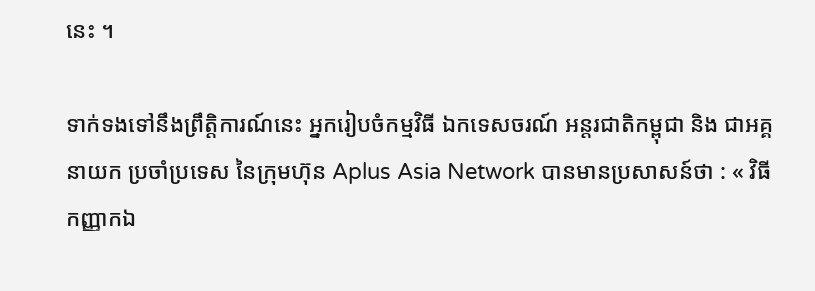នេះ ។

ទាក់ទងទៅនឹងព្រឹត្តិការណ៍នេះ អ្នករៀបចំកម្មវិធី ឯកទេសចរណ៍ អន្តរជាតិកម្ពុជា និង ជាអគ្គនាយក ប្រចាំប្រទេស នៃក្រុមហ៊ុន Aplus Asia Network បានមានប្រសាសន៍ថា : « វិធីកញ្ញាកឯ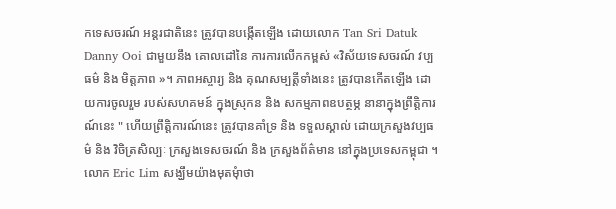កទេសចរណ៍ អន្តរជាតិនេះ ត្រូវបានបង្កើតឡើង ដោយលោក Tan Sri Datuk Danny Ooi ជាមួយនឹង គោលដៅនៃ ការការលើកកម្ពស់ «វិស័យទេសចរណ៍ វប្បធម៌ និង មិត្តភាព »។ ភាពអស្ចារ្យ និង គុណសម្បត្តីទាំងនេះ ត្រូវបានកើតឡើង ដោយការចូលរួម របស់សហគមន៍ ក្នុងស្រុកន និង សកម្មភាពឧបត្ថម្ភ នានាក្នុងព្រឹត្តិការណ៍នេះ " ហើយព្រឹត្តិការណ៍នេះ ត្រូវបានគាំទ្រ និង ទទួលស្គាល់ ដោយក្រសួងវប្បធម៌ និង វិចិត្រសិល្បៈ ក្រសួងទេសចរណ៍ និង ក្រសួងព័ត៌មាន នៅក្នុងប្រទេសកម្ពុជា ។ លោក Eric Lim សង្ឃឹមយ៉ាងមុតមុំាថា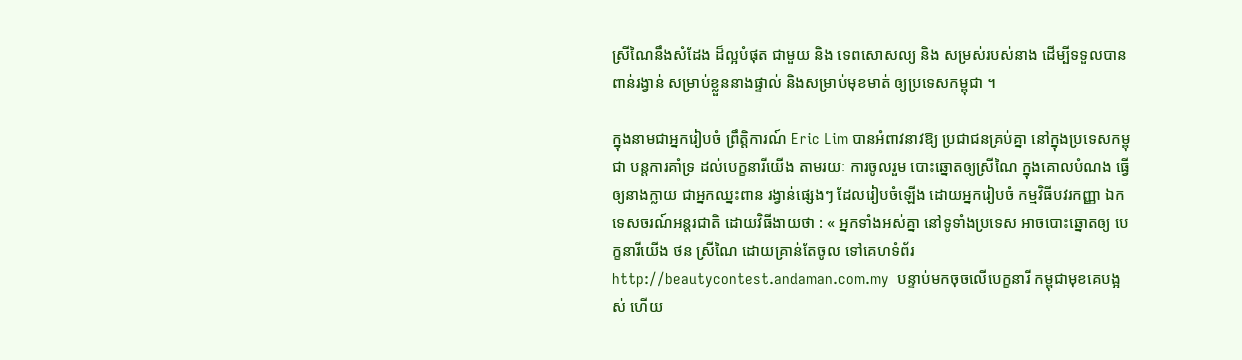ស្រីណៃនឹងសំដែង ដ៏ល្អបំផុត ជាមួយ និង ទេពសោសល្យ និង សម្រស់របស់នាង ដើម្បីទទួលបាន ពាន់រង្វាន់ សម្រាប់ខ្លួននាងផ្ទាល់ និងសម្រាប់មុខមាត់ ឲ្យប្រទេសកម្ពុជា ។

ក្នុងនាមជាអ្នករៀបចំ ព្រឹត្តិការណ៍ Eric Lim បានអំពាវនាវឱ្យ ប្រជាជនគ្រប់គ្នា នៅក្នុងប្រទេសកម្ពុជា បន្តការគាំទ្រ ដល់បេក្ខនារីយើង តាមរយៈ ការចូលរួម បោះឆ្នោតឲ្យស្រីណៃ ក្នុងគោលបំណង ធ្វើឲ្យនាងក្លាយ ជាអ្នកឈ្នះពាន រង្វាន់ផ្សេងៗ ដែលរៀបចំឡើង ដោយអ្នករៀបចំ កម្មវិធីបវរកញ្ញា ឯកទេសចរណ៍អន្តរជាតិ ដោយវិធីងាយថា : « អ្នកទាំងអស់គ្នា នៅទូទាំងប្រទេស អាចបោះឆ្នោតឲ្យ បេក្ខនារីយើង ថន ស្រីណៃ ដោយគ្រាន់តែចូល ទៅគេហទំព័រ http://beautycontest.andaman.com.my  បន្ទាប់មកចុចលើបេក្ខនារី កម្ពុជាមុខគេបង្អស់ ហើយ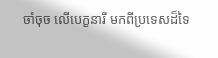ចាំចុច លើបេក្ខនារី មកពីប្រទេសដ៏ទៃ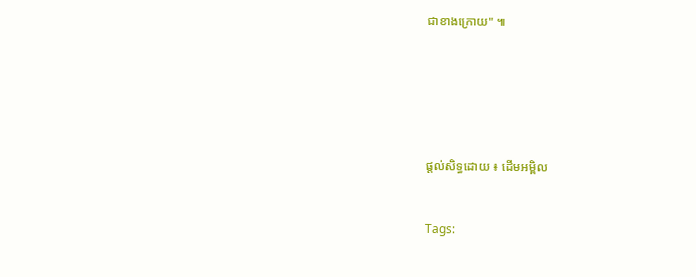ជាខាងក្រោយ" ៕






ផ្តល់សិទ្ធដោយ ៖ ដើមអម្ពិល


Tags: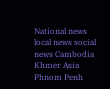National news local news social news Cambodia Khmer Asia Phnom Penh